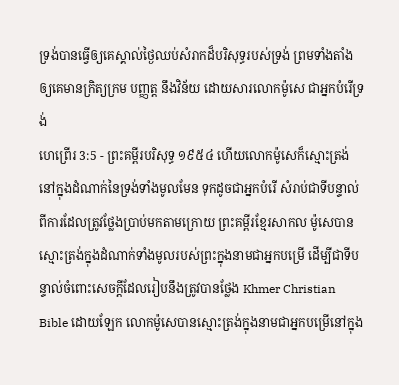ទ្រង់បានធ្វើឲ្យគេស្គាល់ថ្ងៃឈប់សំរាកដ៏បរិសុទ្ធរបស់ទ្រង់ ព្រមទាំងតាំងឲ្យគេមានក្រិត្យក្រម បញ្ញត្ត នឹងវិន័យ ដោយសារលោកម៉ូសេ ជាអ្នកបំរើទ្រង់
ហេព្រើរ 3:5 - ព្រះគម្ពីរបរិសុទ្ធ ១៩៥៤ ហើយលោកម៉ូសេក៏ស្មោះត្រង់ នៅក្នុងដំណាក់នៃទ្រង់ទាំងមូលមែន ទុកដូចជាអ្នកបំរើ សំរាប់ជាទីបន្ទាល់ ពីការដែលត្រូវថ្លែងប្រាប់មកតាមក្រោយ ព្រះគម្ពីរខ្មែរសាកល ម៉ូសេបានស្មោះត្រង់ក្នុងដំណាក់ទាំងមូលរបស់ព្រះក្នុងនាមជាអ្នកបម្រើ ដើម្បីជាទីបន្ទាល់ចំពោះសេចក្ដីដែលរៀបនឹងត្រូវបានថ្លែង Khmer Christian Bible ដោយឡែក លោកម៉ូសេបានស្មោះត្រង់ក្នុងនាមជាអ្នកបម្រើនៅក្នុង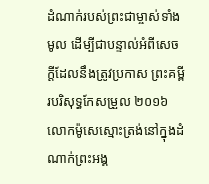ដំណាក់របស់ព្រះជាម្ចាស់ទាំងមូល ដើម្បីជាបន្ទាល់អំពីសេចក្ដីដែលនឹងត្រូវប្រកាស ព្រះគម្ពីរបរិសុទ្ធកែសម្រួល ២០១៦ លោកម៉ូសេស្មោះត្រង់នៅក្នុងដំណាក់ព្រះអង្គ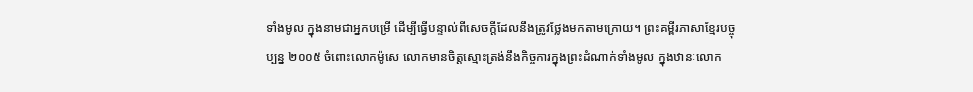ទាំងមូល ក្នុងនាមជាអ្នកបម្រើ ដើម្បីធ្វើបន្ទាល់ពីសេចក្តីដែលនឹងត្រូវថ្លែងមកតាមក្រោយ។ ព្រះគម្ពីរភាសាខ្មែរបច្ចុប្បន្ន ២០០៥ ចំពោះលោកម៉ូសេ លោកមានចិត្តស្មោះត្រង់នឹងកិច្ចការក្នុងព្រះដំណាក់ទាំងមូល ក្នុងឋានៈលោក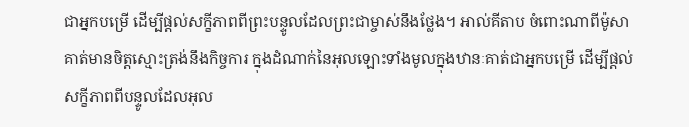ជាអ្នកបម្រើ ដើម្បីផ្ដល់សក្ខីភាពពីព្រះបន្ទូលដែលព្រះជាម្ចាស់នឹងថ្លែង។ អាល់គីតាប ចំពោះណាពីម៉ូសាគាត់មានចិត្ដស្មោះត្រង់នឹងកិច្ចការ ក្នុងដំណាក់នៃអុលឡោះទាំងមូលក្នុងឋានៈគាត់ជាអ្នកបម្រើ ដើម្បីផ្ដល់សក្ខីភាពពីបន្ទូលដែលអុល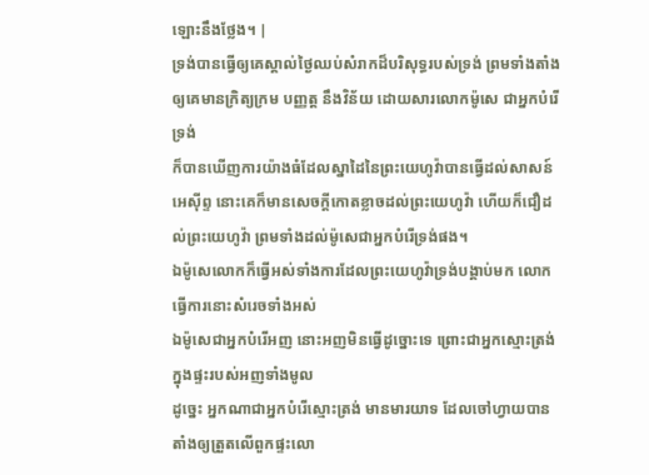ឡោះនឹងថ្លែង។ |
ទ្រង់បានធ្វើឲ្យគេស្គាល់ថ្ងៃឈប់សំរាកដ៏បរិសុទ្ធរបស់ទ្រង់ ព្រមទាំងតាំងឲ្យគេមានក្រិត្យក្រម បញ្ញត្ត នឹងវិន័យ ដោយសារលោកម៉ូសេ ជាអ្នកបំរើទ្រង់
ក៏បានឃើញការយ៉ាងធំដែលស្នាដៃនៃព្រះយេហូវ៉ាបានធ្វើដល់សាសន៍អេស៊ីព្ទ នោះគេក៏មានសេចក្ដីកោតខ្លាចដល់ព្រះយេហូវ៉ា ហើយក៏ជឿដល់ព្រះយេហូវ៉ា ព្រមទាំងដល់ម៉ូសេជាអ្នកបំរើទ្រង់ផង។
ឯម៉ូសេលោកក៏ធ្វើអស់ទាំងការដែលព្រះយេហូវ៉ាទ្រង់បង្គាប់មក លោកធ្វើការនោះសំរេចទាំងអស់
ឯម៉ូសេជាអ្នកបំរើអញ នោះអញមិនធ្វើដូច្នោះទេ ព្រោះជាអ្នកស្មោះត្រង់ក្នុងផ្ទះរបស់អញទាំងមូល
ដូច្នេះ អ្នកណាជាអ្នកបំរើស្មោះត្រង់ មានមារយាទ ដែលចៅហ្វាយបានតាំងឲ្យត្រួតលើពួកផ្ទះលោ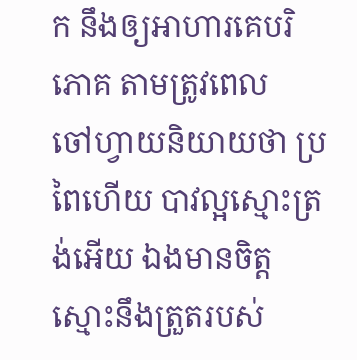ក នឹងឲ្យអាហារគេបរិភោគ តាមត្រូវពេល
ចៅហ្វាយនិយាយថា ប្រពៃហើយ បាវល្អស្មោះត្រង់អើយ ឯងមានចិត្តស្មោះនឹងត្រួតរបស់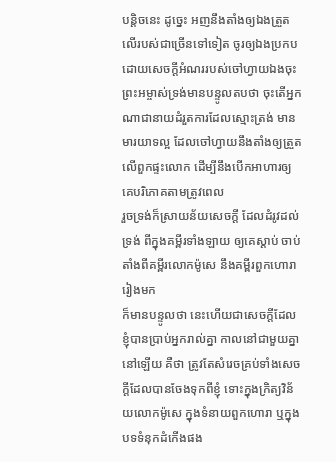បន្តិចនេះ ដូច្នេះ អញនឹងតាំងឲ្យឯងត្រួតលើរបស់ជាច្រើនទៅទៀត ចូរឲ្យឯងប្រកបដោយសេចក្ដីអំណររបស់ចៅហ្វាយឯងចុះ
ព្រះអម្ចាស់ទ្រង់មានបន្ទូលតបថា ចុះតើអ្នកណាជានាយដំរួតការដែលស្មោះត្រង់ មានមារយាទល្អ ដែលចៅហ្វាយនឹងតាំងឲ្យត្រួតលើពួកផ្ទះលោក ដើម្បីនឹងបើកអាហារឲ្យគេបរិភោគតាមត្រូវពេល
រួចទ្រង់ក៏ស្រាយន័យសេចក្ដី ដែលដំរូវដល់ទ្រង់ ពីក្នុងគម្ពីរទាំងឡាយ ឲ្យគេស្តាប់ ចាប់តាំងពីគម្ពីរលោកម៉ូសេ នឹងគម្ពីរពួកហោរារៀងមក
ក៏មានបន្ទូលថា នេះហើយជាសេចក្ដីដែលខ្ញុំបានប្រាប់អ្នករាល់គ្នា កាលនៅជាមួយគ្នានៅឡើយ គឺថា ត្រូវតែសំរេចគ្រប់ទាំងសេចក្ដីដែលបានចែងទុកពីខ្ញុំ ទោះក្នុងក្រិត្យវិន័យលោកម៉ូសេ ក្នុងទំនាយពួកហោរា ឬក្នុងបទទំនុកដំកើងផង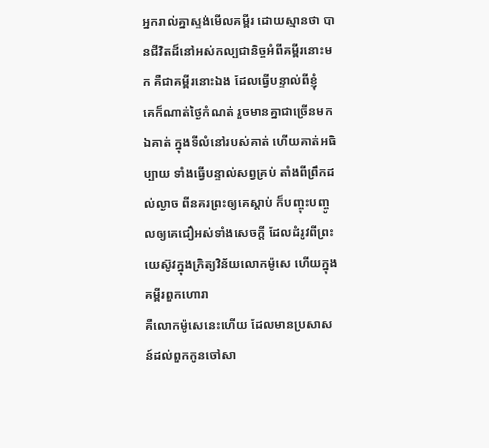អ្នករាល់គ្នាស្ទង់មើលគម្ពីរ ដោយស្មានថា បានជីវិតដ៏នៅអស់កល្បជានិច្ចអំពីគម្ពីរនោះមក គឺជាគម្ពីរនោះឯង ដែលធ្វើបន្ទាល់ពីខ្ញុំ
គេក៏ណាត់ថ្ងៃកំណត់ រួចមានគ្នាជាច្រើនមកឯគាត់ ក្នុងទីលំនៅរបស់គាត់ ហើយគាត់អធិប្បាយ ទាំងធ្វើបន្ទាល់សព្វគ្រប់ តាំងពីព្រឹកដល់ល្ងាច ពីនគរព្រះឲ្យគេស្តាប់ ក៏បញ្ចុះបញ្ចូលឲ្យគេជឿអស់ទាំងសេចក្ដី ដែលដំរូវពីព្រះយេស៊ូវក្នុងក្រិត្យវិន័យលោកម៉ូសេ ហើយក្នុងគម្ពីរពួកហោរា
គឺលោកម៉ូសេនេះហើយ ដែលមានប្រសាសន៍ដល់ពួកកូនចៅសា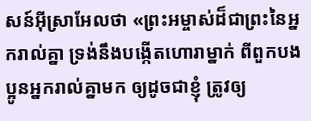សន៍អ៊ីស្រាអែលថា «ព្រះអម្ចាស់ដ៏ជាព្រះនៃអ្នករាល់គ្នា ទ្រង់នឹងបង្កើតហោរាម្នាក់ ពីពួកបងប្អូនអ្នករាល់គ្នាមក ឲ្យដូចជាខ្ញុំ ត្រូវឲ្យ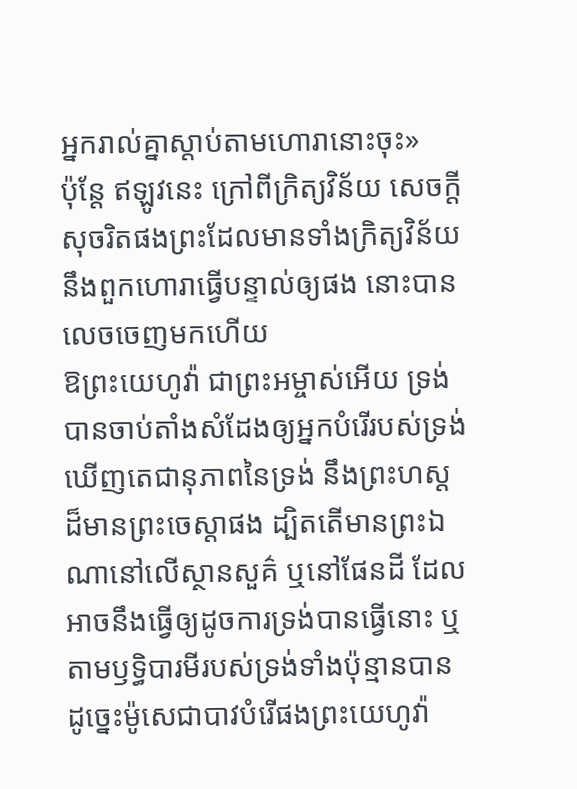អ្នករាល់គ្នាស្តាប់តាមហោរានោះចុះ»
ប៉ុន្តែ ឥឡូវនេះ ក្រៅពីក្រិត្យវិន័យ សេចក្ដីសុចរិតផងព្រះដែលមានទាំងក្រិត្យវិន័យ នឹងពួកហោរាធ្វើបន្ទាល់ឲ្យផង នោះបានលេចចេញមកហើយ
ឱព្រះយេហូវ៉ា ជាព្រះអម្ចាស់អើយ ទ្រង់បានចាប់តាំងសំដែងឲ្យអ្នកបំរើរបស់ទ្រង់ឃើញតេជានុភាពនៃទ្រង់ នឹងព្រះហស្តដ៏មានព្រះចេស្តាផង ដ្បិតតើមានព្រះឯណានៅលើស្ថានសួគ៌ ឬនៅផែនដី ដែលអាចនឹងធ្វើឲ្យដូចការទ្រង់បានធ្វើនោះ ឬតាមឫទ្ធិបារមីរបស់ទ្រង់ទាំងប៉ុន្មានបាន
ដូច្នេះម៉ូសេជាបាវបំរើផងព្រះយេហូវ៉ា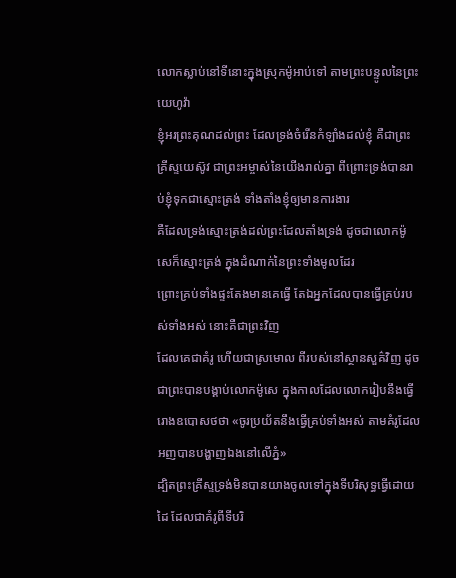លោកស្លាប់នៅទីនោះក្នុងស្រុកម៉ូអាប់ទៅ តាមព្រះបន្ទូលនៃព្រះយេហូវ៉ា
ខ្ញុំអរព្រះគុណដល់ព្រះ ដែលទ្រង់ចំរើនកំឡាំងដល់ខ្ញុំ គឺជាព្រះគ្រីស្ទយេស៊ូវ ជាព្រះអម្ចាស់នៃយើងរាល់គ្នា ពីព្រោះទ្រង់បានរាប់ខ្ញុំទុកជាស្មោះត្រង់ ទាំងតាំងខ្ញុំឲ្យមានការងារ
គឺដែលទ្រង់ស្មោះត្រង់ដល់ព្រះដែលតាំងទ្រង់ ដូចជាលោកម៉ូសេក៏ស្មោះត្រង់ ក្នុងដំណាក់នៃព្រះទាំងមូលដែរ
ព្រោះគ្រប់ទាំងផ្ទះតែងមានគេធ្វើ តែឯអ្នកដែលបានធ្វើគ្រប់របស់ទាំងអស់ នោះគឺជាព្រះវិញ
ដែលគេជាគំរូ ហើយជាស្រមោល ពីរបស់នៅស្ថានសួគ៌វិញ ដូចជាព្រះបានបង្គាប់លោកម៉ូសេ ក្នុងកាលដែលលោករៀបនឹងធ្វើរោងឧបោសថថា «ចូរប្រយ័តនឹងធ្វើគ្រប់ទាំងអស់ តាមគំរូដែលអញបានបង្ហាញឯងនៅលើភ្នំ»
ដ្បិតព្រះគ្រីស្ទទ្រង់មិនបានយាងចូលទៅក្នុងទីបរិសុទ្ធធ្វើដោយដៃ ដែលជាគំរូពីទីបរិ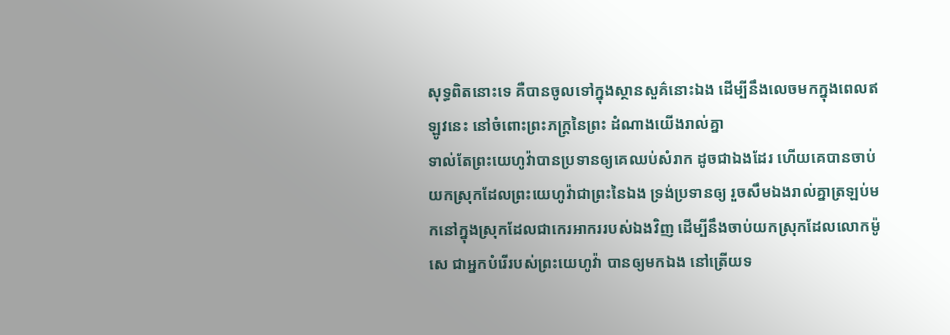សុទ្ធពិតនោះទេ គឺបានចូលទៅក្នុងស្ថានសួគ៌នោះឯង ដើម្បីនឹងលេចមកក្នុងពេលឥឡូវនេះ នៅចំពោះព្រះភក្ត្រនៃព្រះ ដំណាងយើងរាល់គ្នា
ទាល់តែព្រះយេហូវ៉ាបានប្រទានឲ្យគេឈប់សំរាក ដូចជាឯងដែរ ហើយគេបានចាប់យកស្រុកដែលព្រះយេហូវ៉ាជាព្រះនៃឯង ទ្រង់ប្រទានឲ្យ រួចសឹមឯងរាល់គ្នាត្រឡប់មកនៅក្នុងស្រុកដែលជាកេរអាកររបស់ឯងវិញ ដើម្បីនឹងចាប់យកស្រុកដែលលោកម៉ូសេ ជាអ្នកបំរើរបស់ព្រះយេហូវ៉ា បានឲ្យមកឯង នៅត្រើយទ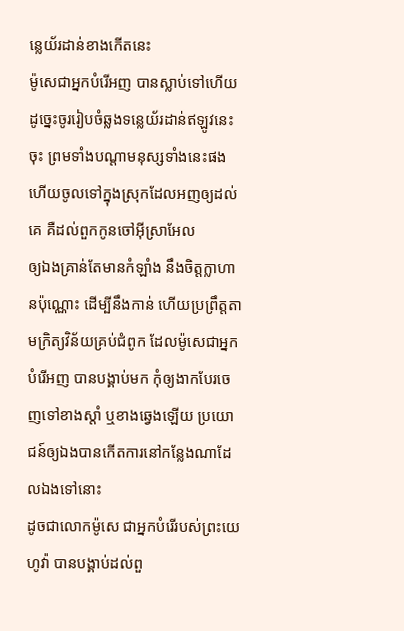ន្លេយ័រដាន់ខាងកើតនេះ
ម៉ូសេជាអ្នកបំរើអញ បានស្លាប់ទៅហើយ ដូច្នេះចូររៀបចំឆ្លងទន្លេយ័រដាន់ឥឡូវនេះចុះ ព្រមទាំងបណ្តាមនុស្សទាំងនេះផង ហើយចូលទៅក្នុងស្រុកដែលអញឲ្យដល់គេ គឺដល់ពួកកូនចៅអ៊ីស្រាអែល
ឲ្យឯងគ្រាន់តែមានកំឡាំង នឹងចិត្តក្លាហានប៉ុណ្ណោះ ដើម្បីនឹងកាន់ ហើយប្រព្រឹត្តតាមក្រិត្យវិន័យគ្រប់ជំពូក ដែលម៉ូសេជាអ្នកបំរើអញ បានបង្គាប់មក កុំឲ្យងាកបែរចេញទៅខាងស្តាំ ឬខាងឆ្វេងឡើយ ប្រយោជន៍ឲ្យឯងបានកើតការនៅកន្លែងណាដែលឯងទៅនោះ
ដូចជាលោកម៉ូសេ ជាអ្នកបំរើរបស់ព្រះយេហូវ៉ា បានបង្គាប់ដល់ពួ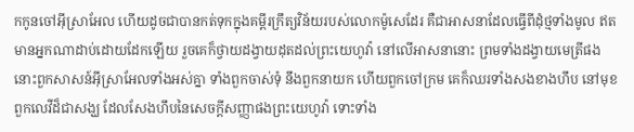កកូនចៅអ៊ីស្រាអែល ហើយដូចជាបានកត់ទុកក្នុងគម្ពីរក្រឹត្យវិន័យរបស់លោកម៉ូសេដែរ គឺជាអាសនាដែលធ្វើពីដុំថ្មទាំងមូល ឥតមានអ្នកណាដាប់ដោយដែកឡើយ រួចគេក៏ថ្វាយដង្វាយដុតដល់ព្រះយេហូវ៉ា នៅលើអាសនានោះ ព្រមទាំងដង្វាយមេត្រីផង
នោះពួកសាសន៍អ៊ីស្រាអែលទាំងអស់គ្នា ទាំងពួកចាស់ទុំ នឹងពួកនាយក ហើយពួកចៅក្រម គេក៏ឈរទាំងសងខាងហឹប នៅមុខពួកលេវីដ៏ជាសង្ឃ ដែលសែងហឹបនៃសេចក្ដីសញ្ញាផងព្រះយេហូវ៉ា ទោះទាំង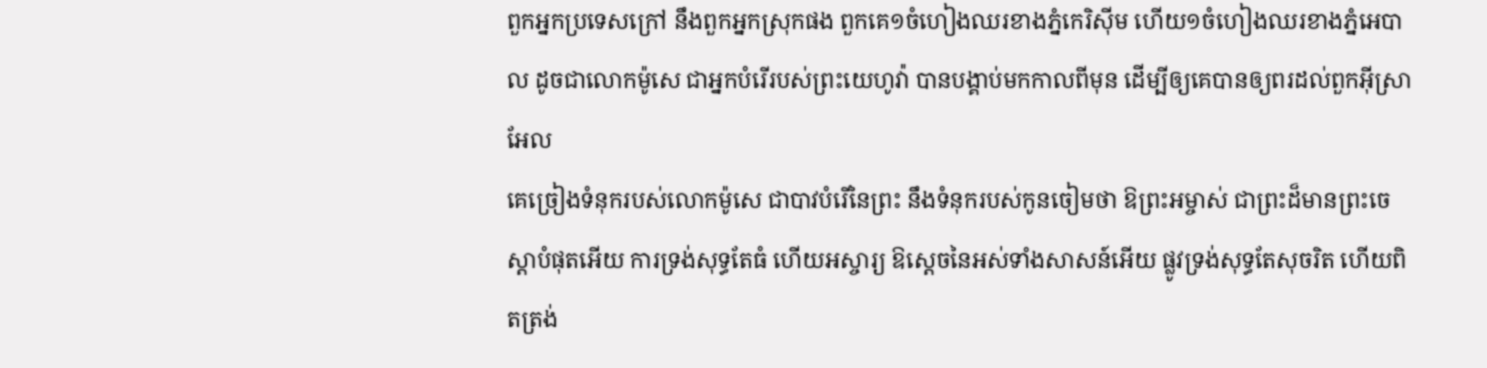ពួកអ្នកប្រទេសក្រៅ នឹងពួកអ្នកស្រុកផង ពួកគេ១ចំហៀងឈរខាងភ្នំកេរិស៊ីម ហើយ១ចំហៀងឈរខាងភ្នំអេបាល ដូចជាលោកម៉ូសេ ជាអ្នកបំរើរបស់ព្រះយេហូវ៉ា បានបង្គាប់មកកាលពីមុន ដើម្បីឲ្យគេបានឲ្យពរដល់ពួកអ៊ីស្រាអែល
គេច្រៀងទំនុករបស់លោកម៉ូសេ ជាបាវបំរើនៃព្រះ នឹងទំនុករបស់កូនចៀមថា ឱព្រះអម្ចាស់ ជាព្រះដ៏មានព្រះចេស្តាបំផុតអើយ ការទ្រង់សុទ្ធតែធំ ហើយអស្ចារ្យ ឱស្តេចនៃអស់ទាំងសាសន៍អើយ ផ្លូវទ្រង់សុទ្ធតែសុចរិត ហើយពិតត្រង់